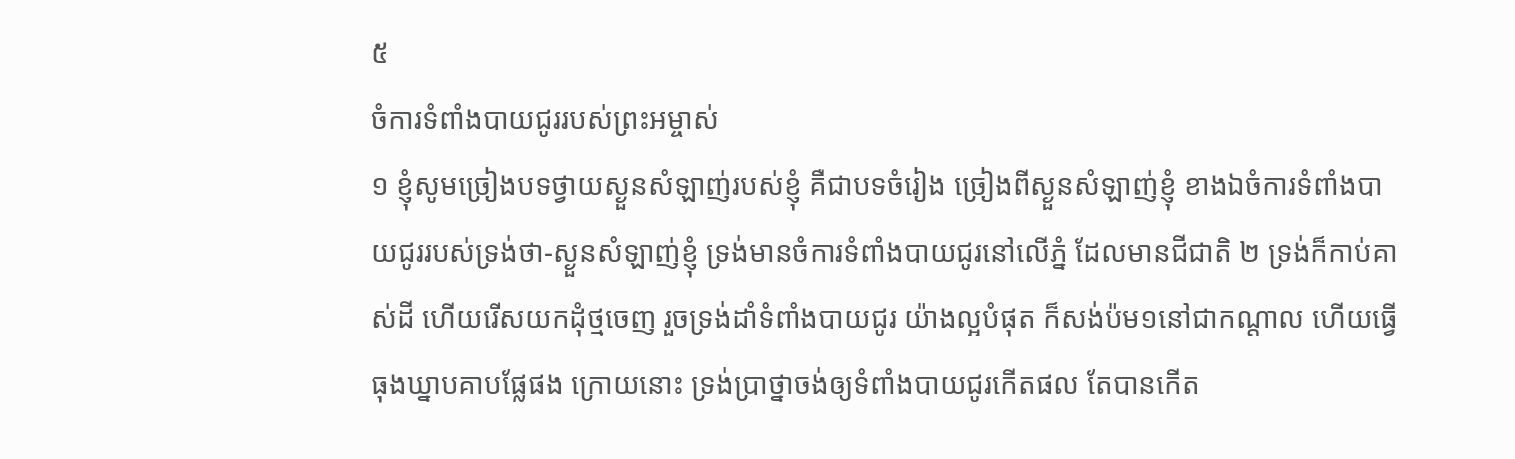៥
ចំការទំពាំងបាយជូររបស់ព្រះអម្ចាស់
១ ខ្ញុំសូមច្រៀងបទថ្វាយស្ងួនសំឡាញ់របស់ខ្ញុំ គឺជាបទចំរៀង ច្រៀងពីស្ងួនសំឡាញ់ខ្ញុំ ខាងឯចំការទំពាំងបាយជូររបស់ទ្រង់ថា-ស្ងួនសំឡាញ់ខ្ញុំ ទ្រង់មានចំការទំពាំងបាយជូរនៅលើភ្នំ ដែលមានជីជាតិ ២ ទ្រង់ក៏កាប់គាស់ដី ហើយរើសយកដុំថ្មចេញ រួចទ្រង់ដាំទំពាំងបាយជូរ យ៉ាងល្អបំផុត ក៏សង់ប៉ម១នៅជាកណ្តាល ហើយធ្វើធុងឃ្នាបគាបផ្លែផង ក្រោយនោះ ទ្រង់ប្រាថ្នាចង់ឲ្យទំពាំងបាយជូរកើតផល តែបានកើត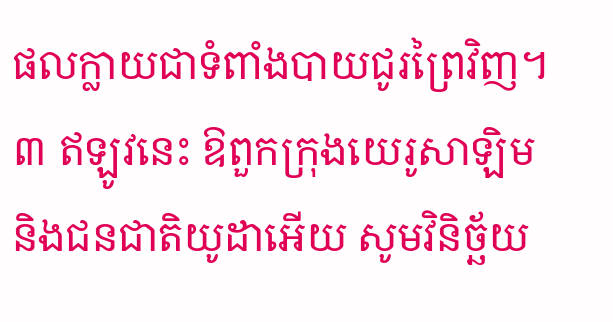ផលក្លាយជាទំពាំងបាយជូរព្រៃវិញ។ ៣ ឥឡូវនេះ ឱពួកក្រុងយេរូសាឡិម និងជនជាតិយូដាអើយ សូមវិនិច្ឆ័យ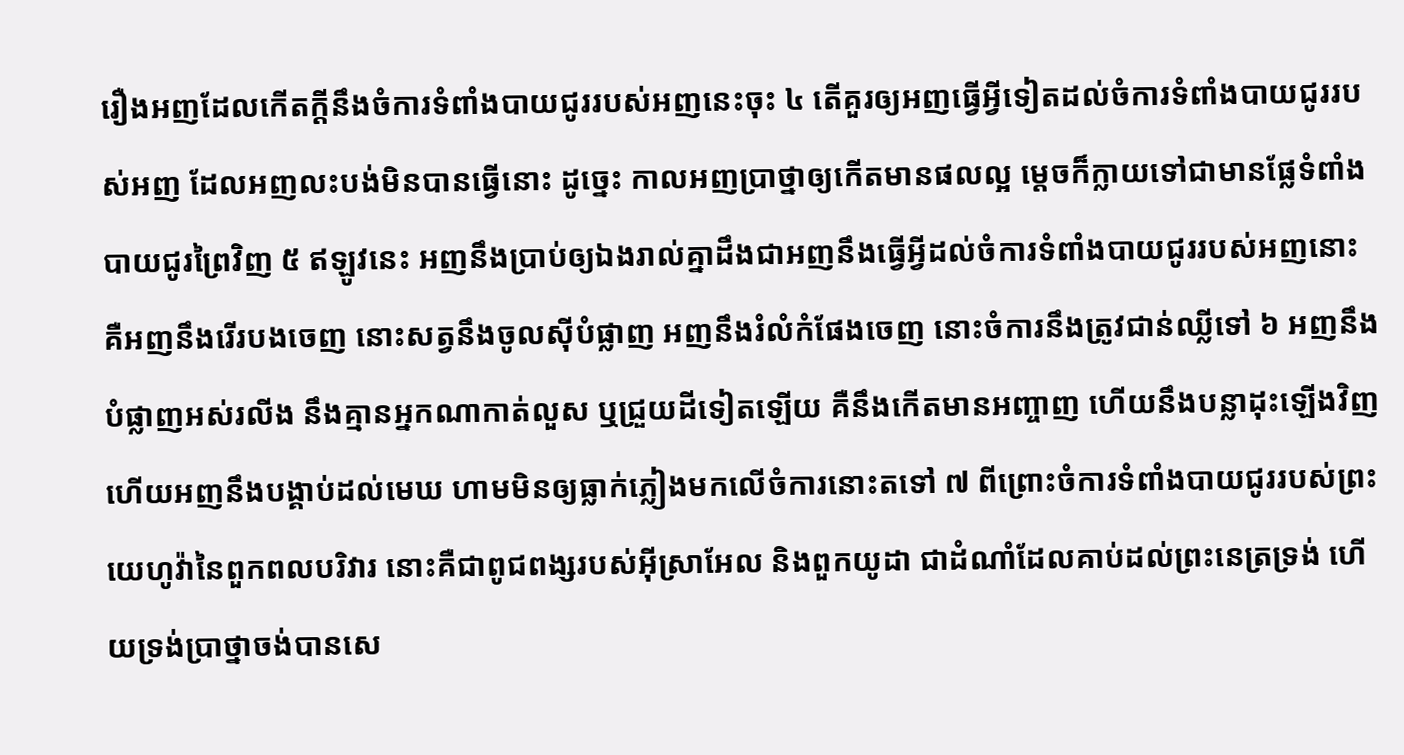រឿងអញដែលកើតក្តីនឹងចំការទំពាំងបាយជូររបស់អញនេះចុះ ៤ តើគួរឲ្យអញធ្វើអ្វីទៀតដល់ចំការទំពាំងបាយជូររបស់អញ ដែលអញលះបង់មិនបានធ្វើនោះ ដូច្នេះ កាលអញប្រាថ្នាឲ្យកើតមានផលល្អ ម្តេចក៏ក្លាយទៅជាមានផ្លែទំពាំងបាយជូរព្រៃវិញ ៥ ឥឡូវនេះ អញនឹងប្រាប់ឲ្យឯងរាល់គ្នាដឹងជាអញនឹងធ្វើអ្វីដល់ចំការទំពាំងបាយជូររបស់អញនោះ គឺអញនឹងរើរបងចេញ នោះសត្វនឹងចូលស៊ីបំផ្លាញ អញនឹងរំលំកំផែងចេញ នោះចំការនឹងត្រូវជាន់ឈ្លីទៅ ៦ អញនឹងបំផ្លាញអស់រលីង នឹងគ្មានអ្នកណាកាត់លួស ឬជ្រួយដីទៀតឡើយ គឺនឹងកើតមានអញ្ចាញ ហើយនឹងបន្លាដុះឡើងវិញ ហើយអញនឹងបង្គាប់ដល់មេឃ ហាមមិនឲ្យធ្លាក់ភ្លៀងមកលើចំការនោះតទៅ ៧ ពីព្រោះចំការទំពាំងបាយជូររបស់ព្រះយេហូវ៉ានៃពួកពលបរិវារ នោះគឺជាពូជពង្សរបស់អ៊ីស្រាអែល និងពួកយូដា ជាដំណាំដែលគាប់ដល់ព្រះនេត្រទ្រង់ ហើយទ្រង់ប្រាថ្នាចង់បានសេ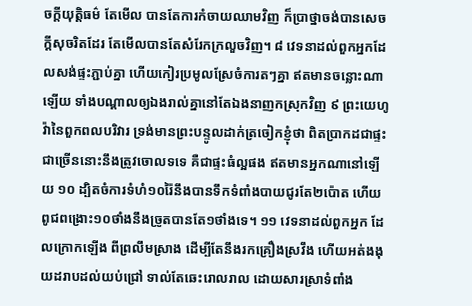ចក្តីយុត្តិធម៌ តែមើល បានតែការកំចាយឈាមវិញ ក៏ប្រាថ្នាចង់បានសេចក្តីសុចរិតដែរ តែមើលបានតែសំរែកក្រលួចវិញ។ ៨ វេទនាដល់ពួកអ្នកដែលសង់ផ្ទះភ្ជាប់គ្នា ហើយកៀរប្រមូលស្រែចំការតៗគ្នា ឥតមានចន្លោះណាឡើយ ទាំងបណ្តាលឲ្យឯងរាល់គ្នានៅតែឯងនាញកស្រុកវិញ ៩ ព្រះយេហូវ៉ានៃពួកពលបរិវារ ទ្រង់មានព្រះបន្ទូលដាក់ត្រចៀកខ្ញុំថា ពិតប្រាកដជាផ្ទះជាច្រើននោះនឹងត្រូវចោលទទេ គឺជាផ្ទះធំល្អផង ឥតមានអ្នកណានៅឡើយ ១០ ដ្បិតចំការទំហំ១០រ៉ៃនឹងបានទឹកទំពាំងបាយជូរតែ២ប៉ោត ហើយពូជពង្រោះ១០ថាំងនឹងច្រូតបានតែ១ថាំងទេ។ ១១ វេទនាដល់ពួកអ្នក ដែលក្រោកឡើង ពីព្រលឹមស្រាង ដើម្បីតែនឹងរកគ្រឿងស្រវឹង ហើយអត់ងងុយដរាបដល់យប់ជ្រៅ ទាល់តែឆេះរោលរាល ដោយសារស្រាទំពាំង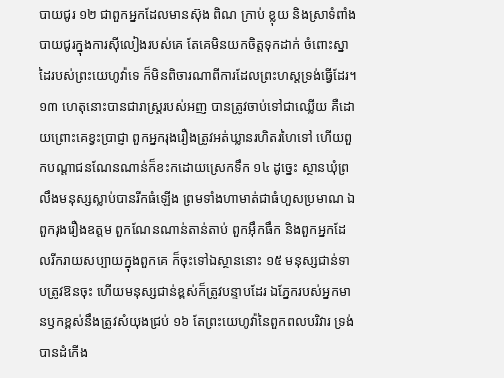បាយជូរ ១២ ជាពួកអ្នកដែលមានស៊ុង ពិណ ក្រាប់ ខ្លុយ និងស្រាទំពាំងបាយជូរក្នុងការស៊ីលៀងរបស់គេ តែគេមិនយកចិត្តទុកដាក់ ចំពោះស្នាដៃរបស់ព្រះយេហូវ៉ាទេ ក៏មិនពិចារណាពីការដែលព្រះហស្តទ្រង់ធ្វើដែរ។ ១៣ ហេតុនោះបានជារាស្ត្ររបស់អញ បានត្រូវចាប់ទៅជាឈ្លើយ គឺដោយព្រោះគេខ្វះប្រាជ្ញា ពួកអ្នករុងរឿងត្រូវអត់ឃ្លានរហិតរហៃទៅ ហើយពួកបណ្តាជនណែនណាន់ក៏ខះកដោយស្រេកទឹក ១៤ ដូច្នេះ ស្ថានឃុំព្រលឹងមនុស្សស្លាប់បានរីកធំឡើង ព្រមទាំងហាមាត់ជាធំហួសប្រមាណ ឯពួករុងរឿងឧត្តម ពួកណែនណាន់តាន់តាប់ ពួកអ៊ឹកធឹក និងពួកអ្នកដែលរីករាយសប្បាយក្នុងពួកគេ ក៏ចុះទៅឯស្ថាននោះ ១៥ មនុស្សជាន់ទាបត្រូវឱនចុះ ហើយមនុស្សជាន់ខ្ពស់ក៏ត្រូវបន្ទាបដែរ ឯភ្នែករបស់អ្នកមានឫកខ្ពស់នឹងត្រូវសំយុងជ្រប់ ១៦ តែព្រះយេហូវ៉ានៃពួកពលបរិវារ ទ្រង់បានដំកើង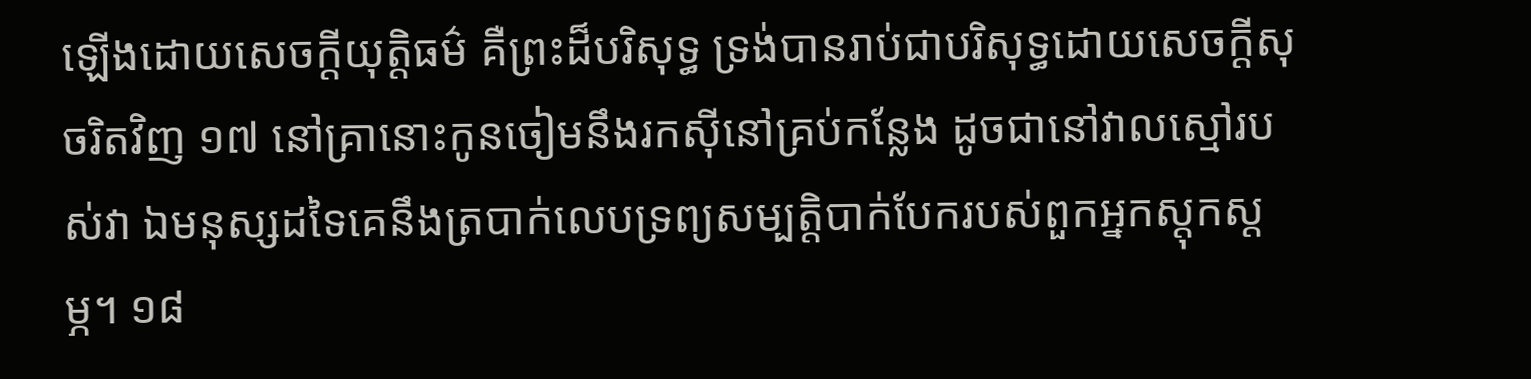ឡើងដោយសេចក្តីយុត្តិធម៌ គឺព្រះដ៏បរិសុទ្ធ ទ្រង់បានរាប់ជាបរិសុទ្ធដោយសេចក្តីសុចរិតវិញ ១៧ នៅគ្រានោះកូនចៀមនឹងរកស៊ីនៅគ្រប់កន្លែង ដូចជានៅវាលស្មៅរបស់វា ឯមនុស្សដទៃគេនឹងត្របាក់លេបទ្រព្យសម្បត្តិបាក់បែករបស់ពួកអ្នកស្តុកស្តម្ភ។ ១៨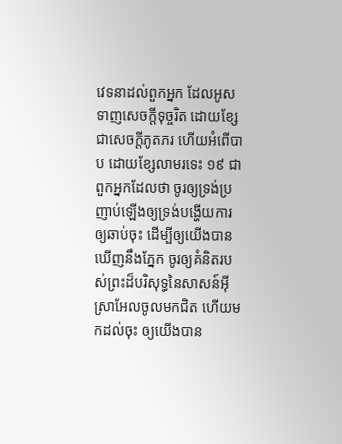វេទនាដល់ពួកអ្នក ដែលអូសទាញសេចក្តីទុច្ចរិត ដោយខ្សែជាសេចក្តីភូតភរ ហើយអំពើបាប ដោយខ្សែលាមរទេះ ១៩ ជាពួកអ្នកដែលថា ចូរឲ្យទ្រង់ប្រញាប់ឡើងឲ្យទ្រង់បង្ហើយការឲ្យឆាប់ចុះ ដើម្បីឲ្យយើងបានឃើញនឹងភ្នែក ចូរឲ្យគំនិតរបស់ព្រះដ៏បរិសុទ្ធនៃសាសន៍អ៊ីស្រាអែលចូលមកជិត ហើយមកដល់ចុះ ឲ្យយើងបាន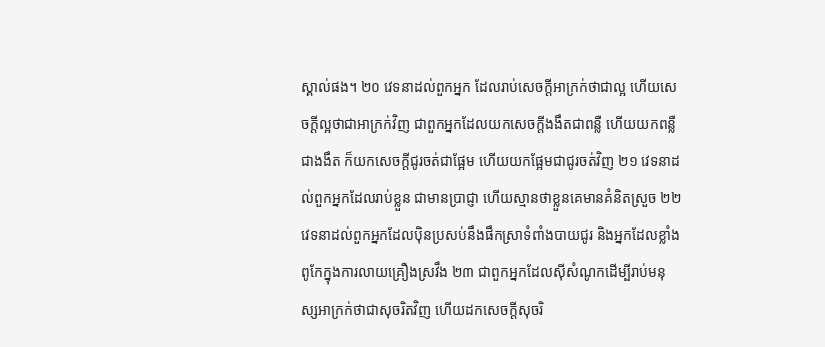ស្គាល់ផង។ ២០ វេទនាដល់ពួកអ្នក ដែលរាប់សេចក្តីអាក្រក់ថាជាល្អ ហើយសេចក្តីល្អថាជាអាក្រក់វិញ ជាពួកអ្នកដែលយកសេចក្តីងងឹតជាពន្លឺ ហើយយកពន្លឺជាងងឹត ក៏យកសេចក្តីជូរចត់ជាផ្អែម ហើយយកផ្អែមជាជូរចត់វិញ ២១ វេទនាដល់ពួកអ្នកដែលរាប់ខ្លួន ជាមានប្រាជ្ញា ហើយស្មានថាខ្លួនគេមានគំនិតស្រួច ២២ វេទនាដល់ពួកអ្នកដែលប៉ិនប្រសប់នឹងផឹកស្រាទំពាំងបាយជូរ និងអ្នកដែលខ្លាំងពូកែក្នុងការលាយគ្រឿងស្រវឹង ២៣ ជាពួកអ្នកដែលស៊ីសំណូកដើម្បីរាប់មនុស្សអាក្រក់ថាជាសុចរិតវិញ ហើយដកសេចក្តីសុចរិ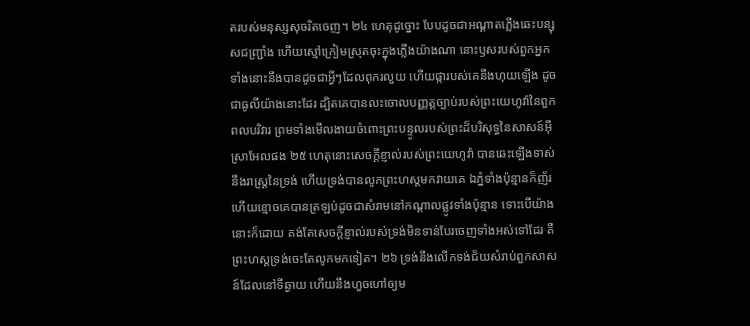តរបស់មនុស្សសុចរិតចេញ។ ២៤ ហេតុដូច្នោះ បែបដូចជាអណ្តាតភ្លើងឆេះបន្សុសជញ្ជ្រាំង ហើយស្មៅក្រៀមស្រុតចុះក្នុងភ្លើងយ៉ាងណា នោះឫសរបស់ពួកអ្នកទាំងនោះនឹងបានដូចជាអ្វីៗដែលពុករលួយ ហើយផ្ការបស់គេនឹងហុយឡើង ដូចជាធូលីយ៉ាងនោះដែរ ដ្បិតគេបានលះចោលបញ្ញត្តច្បាប់របស់ព្រះយេហូវ៉ានៃពួកពលបរិវារ ព្រមទាំងមើលងាយចំពោះព្រះបន្ទូលរបស់ព្រះដ៏បរិសុទ្ធនៃសាសន៍អ៊ីស្រាអែលផង ២៥ ហេតុនោះសេចក្តីខ្ញាល់របស់ព្រះយេហូវ៉ា បានឆេះឡើងទាស់នឹងរាស្ត្រនៃទ្រង់ ហើយទ្រង់បានលូកព្រះហស្តមកវាយគេ ឯភ្នំទាំងប៉ុន្មានក៏ញ័រ ហើយខ្មោចគេបានត្រឡប់ដូចជាសំរាមនៅកណ្តាលផ្លូវទាំងប៉ុន្មាន ទោះបើយ៉ាងនោះក៏ដោយ គង់តែសេចក្តីខ្ញាល់របស់ទ្រង់មិនទាន់បែរចេញទាំងអស់ទៅដែរ គឺព្រះហស្តទ្រង់ចេះតែលូកមកទៀត។ ២៦ ទ្រង់នឹងលើកទង់ជ័យសំរាប់ពួកសាសន៍ដែលនៅទីឆ្ងាយ ហើយនឹងហួចហៅឲ្យម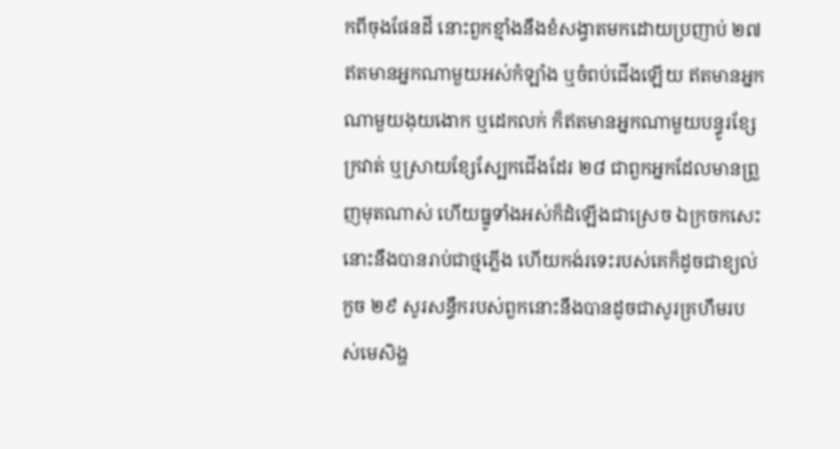កពីចុងផែនដី នោះពួកខ្មាំងនឹងខំសង្វាតមកដោយប្រញាប់ ២៧ ឥតមានអ្នកណាមួយអស់កំឡាំង ឬចំពប់ជើងឡើយ ឥតមានអ្នកណាមួយងុយងោក ឬដេកលក់ ក៏ឥតមានអ្នកណាមួយបន្ធូរខ្សែក្រវាត់ ឬស្រាយខ្សែស្បែកជើងដែរ ២៨ ជាពួកអ្នកដែលមានព្រួញមុតណាស់ ហើយធ្នូទាំងអស់ក៏ដំឡើងជាស្រេច ឯក្រចកសេះ នោះនឹងបានរាប់ជាថ្មភ្លើង ហើយកង់រទេះរបស់គេក៏ដូចជាខ្យល់កួច ២៩ សូរសន្ធឹករបស់ពួកនោះនឹងបានដូចជាសូរគ្រហឹមរបស់មេសិង្ហ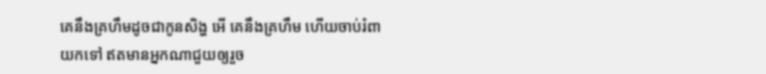គេនឹងគ្រហឹមដូចជាកូនសិង្ហ អើ គេនឹងគ្រហឹម ហើយចាប់រំពាយកទៅ ឥតមានអ្នកណាជួយឲ្យរួច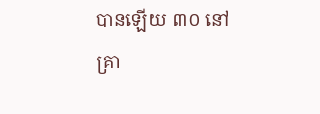បានឡើយ ៣០ នៅគ្រា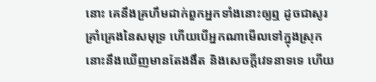នោះ គេនឹងគ្រហឹមដាក់ពួកអ្នកទាំងនោះឲ្យឮ ដូចជាសូរគ្រាំគ្រេងនៃសមុទ្រ ហើយបើអ្នកណាមើលទៅក្នុងស្រុក នោះនឹងឃើញមានតែងងឹត និងសេចក្តីវេទនាទទេ ហើយ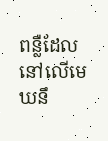ពន្លឺដែលនៅលើមេឃនឹ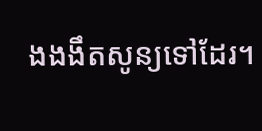ងងងឹតសូន្យទៅដែរ។